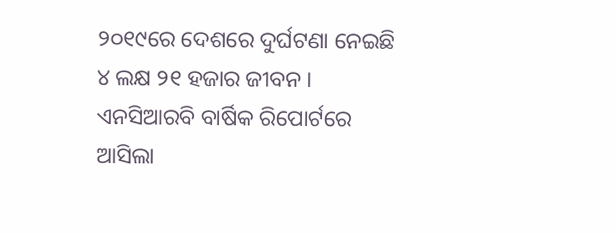୨୦୧୯ରେ ଦେଶରେ ଦୁର୍ଘଟଣା ନେଇଛି ୪ ଲକ୍ଷ ୨୧ ହଜାର ଜୀବନ । ଏନସିଆରବି ବାର୍ଷିକ ରିପୋର୍ଟରେ ଆସିଲା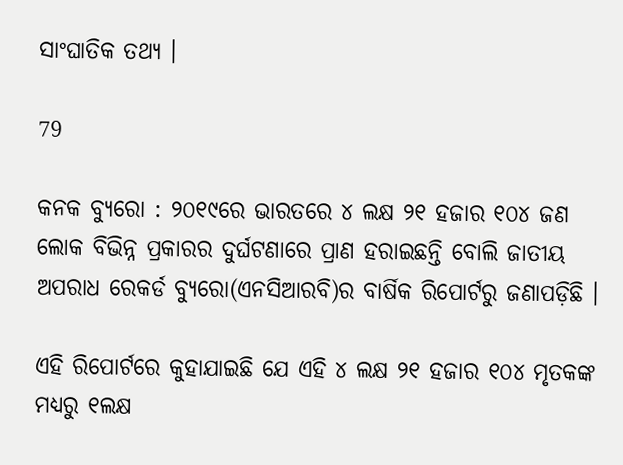ସାଂଘାତିକ ତଥ୍ୟ ।

79

କନକ ବ୍ୟୁରୋ : ୨୦୧୯ରେ ଭାରତରେ ୪ ଲକ୍ଷ ୨୧ ହଜାର ୧୦୪ ଜଣ ଲୋକ ବିଭିନ୍ନ ପ୍ରକାରର ଦୁର୍ଘଟଣାରେ ପ୍ରାଣ ହରାଇଛନ୍ତି ବୋଲି ଜାତୀୟ ଅପରାଧ ରେକର୍ଡ ବ୍ୟୁରୋ(ଏନସିଆରବି)ର ବାର୍ଷିକ ରିପୋର୍ଟରୁ ଜଣାପଡ଼ିଛି ।

ଏହି ରିପୋର୍ଟରେ କୁହାଯାଇଛି ଯେ ଏହି ୪ ଲକ୍ଷ ୨୧ ହଜାର ୧୦୪ ମୃତକଙ୍କ ମଧ୍ୟରୁ ୧ଲକ୍ଷ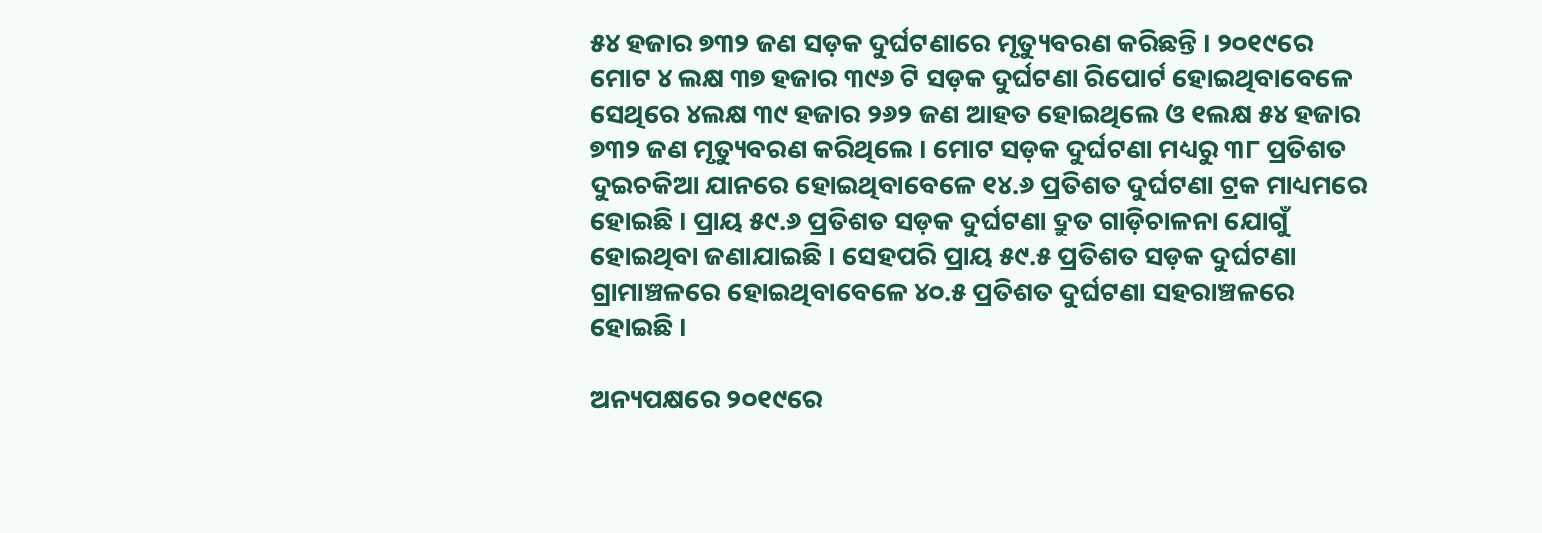୫୪ ହଜାର ୭୩୨ ଜଣ ସଡ଼କ ଦୁର୍ଘଟଣାରେ ମୃତ୍ୟୁବରଣ କରିଛନ୍ତି । ୨୦୧୯ରେ ମୋଟ ୪ ଲକ୍ଷ ୩୭ ହଜାର ୩୯୬ ଟି ସଡ଼କ ଦୁର୍ଘଟଣା ରିପୋର୍ଟ ହୋଇଥିବାବେଳେ ସେଥିରେ ୪ଲକ୍ଷ ୩୯ ହଜାର ୨୬୨ ଜଣ ଆହତ ହୋଇଥିଲେ ଓ ୧ଲକ୍ଷ ୫୪ ହଜାର ୭୩୨ ଜଣ ମୃତ୍ୟୁବରଣ କରିଥିଲେ । ମୋଟ ସଡ଼କ ଦୁର୍ଘଟଣା ମଧ୍ୟରୁ ୩୮ ପ୍ରତିଶତ ଦୁଇଚକିଆ ଯାନରେ ହୋଇଥିବାବେଳେ ୧୪.୬ ପ୍ରତିଶତ ଦୁର୍ଘଟଣା ଟ୍ରକ ମାଧ୍ୟମରେ ହୋଇଛି । ପ୍ରାୟ ୫୯.୬ ପ୍ରତିଶତ ସଡ଼କ ଦୁର୍ଘଟଣା ଦ୍ରୁତ ଗାଡ଼ିଚାଳନା ଯୋଗୁଁ ହୋଇଥିବା ଜଣାଯାଇଛି । ସେହପରି ପ୍ରାୟ ୫୯.୫ ପ୍ରତିଶତ ସଡ଼କ ଦୁର୍ଘଟଣା ଗ୍ରାମାଞ୍ଚଳରେ ହୋଇଥିବାବେଳେ ୪୦.୫ ପ୍ରତିଶତ ଦୁର୍ଘଟଣା ସହରାଞ୍ଚଳରେ ହୋଇଛି ।

ଅନ୍ୟପକ୍ଷରେ ୨୦୧୯ରେ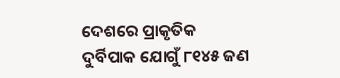ଦେଶରେ ପ୍ରାକୃତିକ ଦୁର୍ବିପାକ ଯୋଗୁଁ ୮୧୪୫ ଜଣ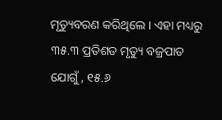ମୃତ୍ୟୁବରଣ କରିଥିଲେ । ଏହା ମଧ୍ୟରୁ ୩୫.୩ ପ୍ରତିଶତ ମୃତ୍ୟୁ ବଜ୍ରପାତ ଯୋଗୁଁ, ୧୫.୬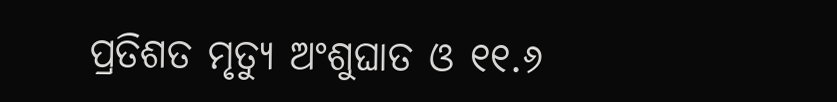ପ୍ରତିଶତ ମୃତ୍ୟୁ ଅଂଶୁଘାତ ଓ ୧୧.୬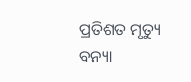ପ୍ରତିଶତ ମୃତ୍ୟୁ ବନ୍ୟା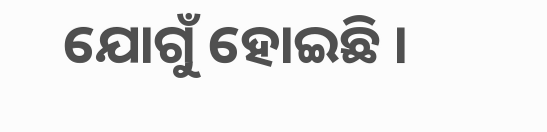ଯୋଗୁଁ ହୋଇଛି ।